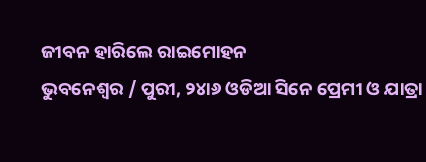ଜୀବନ ହାରିଲେ ରାଇମୋହନ
ଭୁବନେଶ୍ୱର / ପୁରୀ, ୨୪ା୬ ଓଡିଆ ସିନେ ପ୍ରେମୀ ଓ ଯାତ୍ରା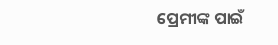ପ୍ରେମୀଙ୍କ ପାଇଁ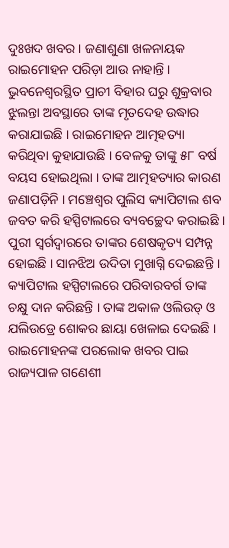ଦୁଃଖଦ ଖବର । ଜଣାଶୁଣା ଖଳନାୟକ ରାଇମୋହନ ପରିଡ଼ା ଆଉ ନାହାନ୍ତି । ଭୁବନେଶ୍ୱରସ୍ଥିତ ପ୍ରାଚୀ ବିହାର ଘରୁ ଶୁକ୍ରବାର ଝୁଲନ୍ତା ଅବସ୍ଥାରେ ତାଙ୍କ ମୃତଦେହ ଉଦ୍ଧାର କରାଯାଇଛି । ରାଇମୋହନ ଆତ୍ମହତ୍ୟା କରିଥିବା କୁହାଯାଉଛି । ବେଳକୁ ତାଙ୍କୁ ୫୮ ବର୍ଷ ବୟସ ହୋଇଥିଲା । ତାଙ୍କ ଆତ୍ମହତ୍ୟାର କାରଣ ଜଣାପଡ଼ିନି । ମଞ୍ଚେଶ୍ୱର ପୁଲିସ କ୍ୟାପିଟାଲ ଶବ ଜବତ କରି ହସ୍ପିଟାଲରେ ବ୍ୟବଚ୍ଛେଦ କରାଇଛି । ପୁରୀ ସ୍ୱର୍ଗଦ୍ୱାରରେ ତାଙ୍କର ଶେଷକୃତ୍ୟ ସମ୍ପନ୍ନ ହୋଇଛି । ସାନଝିଅ ଉଦିତା ମୁଖାଗ୍ନି ଦେଇଛନ୍ତି ।
କ୍ୟାପିଟାଲ ହସ୍ପିଟାଲରେ ପରିବାରବର୍ଗ ତାଙ୍କ ଚକ୍ଷୁ ଦାନ କରିଛନ୍ତି । ତାଙ୍କ ଅକାଳ ଓଲିଉଡ୍ ଓ ଯଲିଉଡ୍ରେ ଶୋକର ଛାୟା ଖେଳାଇ ଦେଇଛି । ରାଇମୋହନଙ୍କ ପରଲୋକ ଖବର ପାଇ ରାଜ୍ୟପାଳ ଗଣେଶୀ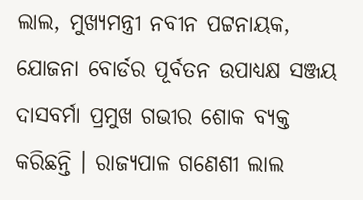ଲାଲ, ମୁଖ୍ୟମନ୍ତ୍ରୀ ନବୀନ ପଟ୍ଟନାୟକ, ଯୋଜନା ବୋର୍ଡର ପୂର୍ବତନ ଉପାଧ୍ୟକ୍ଷ ସଞ୍ଜୟ ଦାସବର୍ମା ପ୍ରମୁଖ ଗଭୀର ଶୋକ ବ୍ୟକ୍ତ କରିଛନ୍ତି । ରାଜ୍ୟପାଳ ଗଣେଶୀ ଲାଲ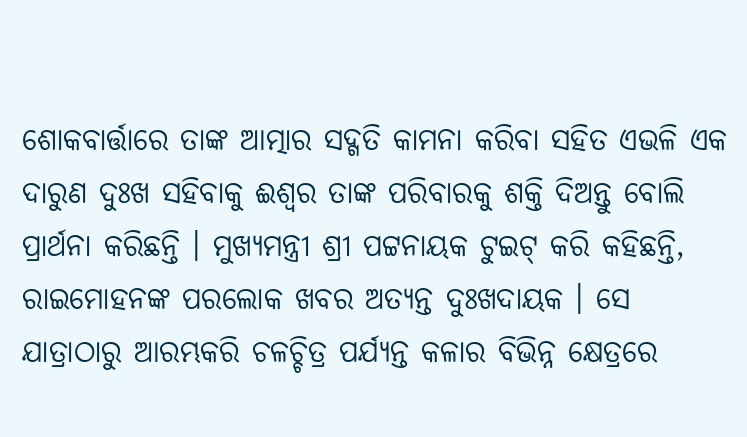ଶୋକବାର୍ତ୍ତାରେ ତାଙ୍କ ଆତ୍ମାର ସଦ୍ଗତି କାମନା କରିବା ସହିତ ଏଭଳି ଏକ ଦାରୁଣ ଦୁଃଖ ସହିବାକୁ ଈଶ୍ୱର ତାଙ୍କ ପରିବାରକୁ ଶକ୍ତି ଦିଅନ୍ତୁ ବୋଲି ପ୍ରାର୍ଥନା କରିଛନ୍ତି । ମୁଖ୍ୟମନ୍ତ୍ରୀ ଶ୍ରୀ ପଟ୍ଟନାୟକ ଟୁଇଟ୍ କରି କହିଛନ୍ତି, ରାଇମୋହନଙ୍କ ପରଲୋକ ଖବର ଅତ୍ୟନ୍ତ ଦୁଃଖଦାୟକ । ସେ ଯାତ୍ରାଠାରୁ ଆରମ୍ଭକରି ଚଳଚ୍ଚିତ୍ର ପର୍ଯ୍ୟନ୍ତ କଳାର ବିଭିନ୍ନ କ୍ଷେତ୍ରରେ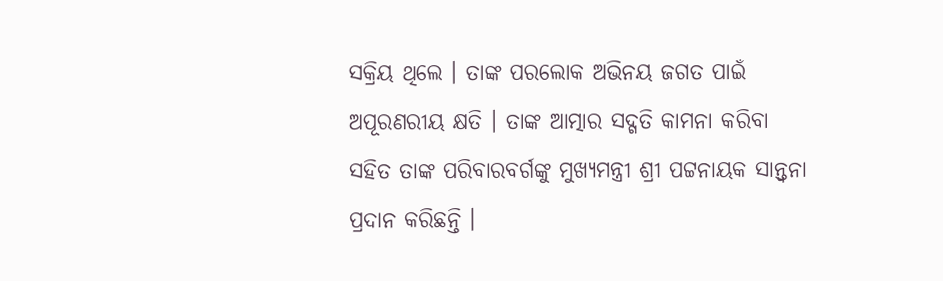ସକ୍ରିୟ ଥିଲେ । ତାଙ୍କ ପରଲୋକ ଅଭିନୟ ଜଗତ ପାଇଁ ଅପୂରଣରୀୟ କ୍ଷତି । ତାଙ୍କ ଆତ୍ମାର ସଦ୍ଗତି କାମନା କରିବା ସହିତ ତାଙ୍କ ପରିବାରବର୍ଗଙ୍କୁ ମୁଖ୍ୟମନ୍ତ୍ରୀ ଶ୍ରୀ ପଟ୍ଟନାୟକ ସାନ୍ତ୍ୱନା ପ୍ରଦାନ କରିଛନ୍ତି ।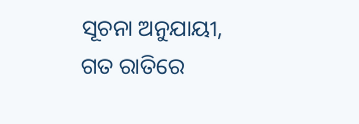ସୂଚନା ଅନୁଯାୟୀ, ଗତ ରାତିରେ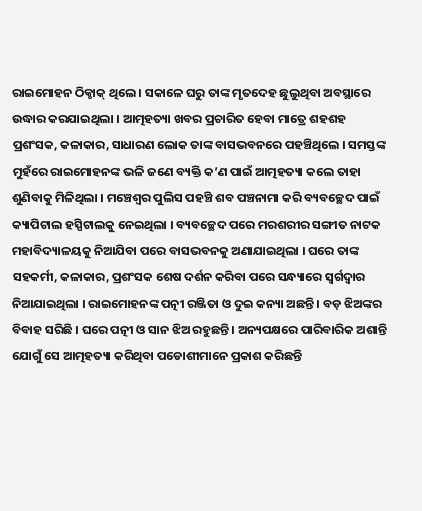ରାଇମୋହନ ଠିକ୍ଠାକ୍ ଥିଲେ । ସକାଳେ ଘରୁ ତାଙ୍କ ମୃତଦେହ ଛୁଲୁଥିବା ଅବସ୍ଥାରେ ଉଦ୍ଧାର କରଯାଇଥିଲା । ଆତ୍ମହତ୍ୟା ଖବର ପ୍ରଚାରିତ ହେବା ମାତ୍ରେ ଶହଶହ ପ୍ରଶଂସକ, କଳାକାର, ସାଧାରଣ ଲୋକ ତାଙ୍କ ବାସଭବନରେ ପହଞ୍ଚିଥିଲେ । ସମସ୍ତଙ୍କ ମୁହଁରେ ରାଇମୋହନଙ୍କ ଭଳି ଜଣେ ବ୍ୟକ୍ତି କ’ଣ ପାଇଁ ଆତ୍ମହତ୍ୟା କଲେ ତାହା ଶୁଣିବାକୁ ମିଳିଥିଲା । ମଞ୍ଚେଶ୍ୱର ପୁଲିସ ପହଞ୍ଚି ଶବ ପଞ୍ଚନାମା କରି ବ୍ୟବଚ୍ଛେଦ ପାଇଁ କ୍ୟାପିଟାଲ ହସ୍ପିଟାଲକୁ ନେଇଥିଲା । ବ୍ୟବଚ୍ଛେଦ ପରେ ମରଶରୀର ସଙ୍ଗୀତ ନାଟକ ମହାବିଦ୍ୟାଳୟକୁ ନିଆଯିବା ପରେ ବାସଭବନକୁ ଅଣାଯାଇଥିଲା । ଘରେ ତାଙ୍କ ସହକର୍ମୀ, କଳାକାର, ପ୍ରଶଂସକ ଶେଷ ଦର୍ଶନ କରିବା ପରେ ସନ୍ଧ୍ୟାରେ ସ୍ୱର୍ଗଦ୍ୱାର ନିଆଯାଇଥିଲା । ରାଇମୋହନଙ୍କ ପତ୍ନୀ ରଞ୍ଜିତା ଓ ଦୁଇ କନ୍ୟା ଅଛନ୍ତି । ବଡ଼ ଝିଅଙ୍କର ବିବାହ ସରିଛି । ଘରେ ପତ୍ନୀ ଓ ସାନ ଝିଅ ରହୁଛନ୍ତି । ଅନ୍ୟପକ୍ଷରେ ପାରିବାରିକ ଅଶାନ୍ତି ଯୋଗୁଁ ସେ ଆତ୍ମହତ୍ୟା କରିଥିବା ପଡୋଶୀମାନେ ପ୍ରକାଶ କରିଛନ୍ତି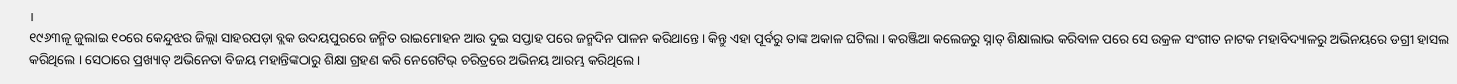।
୧୯୬୩ଳୂ ଜୁଲାଇ ୧୦ରେ କେନ୍ଦୁଝର ଜିଲ୍ଲା ସାହରପଡ଼ା ବ୍ଲକ ଉଦୟପୁରରେ ଜନ୍ମିତ ରାଇମୋହନ ଆଉ ଦୁଇ ସପ୍ତାହ ପରେ ଜନ୍ମଦିନ ପାଳନ କରିଥାନ୍ତେ । କିନ୍ତୁ ଏହା ପୂର୍ବରୁ ତାଙ୍କ ଅକାଳ ଘଟିଲା । କରଞ୍ଜିଆ କଲେଜରୁ ସ୍ନାତ୍ ଶିକ୍ଷାଲାଭ କରିବାଳ ପରେ ସେ ଉକ୍ରଳ ସଂଗୀତ ନାଟକ ମହାବିଦ୍ୟାଳରୁ ଅଭିନୟରେ ଡଗ୍ରୀ ହାସଲ କରିଥିଲେ । ସେଠାରେ ପ୍ରଖ୍ୟାତ୍ ଅଭିନେତା ବିଜୟ ମହାନ୍ତିଙ୍କଠାରୁ ଶିକ୍ଷା ଗ୍ରହଣ କରି ନେଗେଟିଭ୍ ଚରିତ୍ରରେ ଅଭିନୟ ଆରମ୍ଭ କରିଥିଲେ ।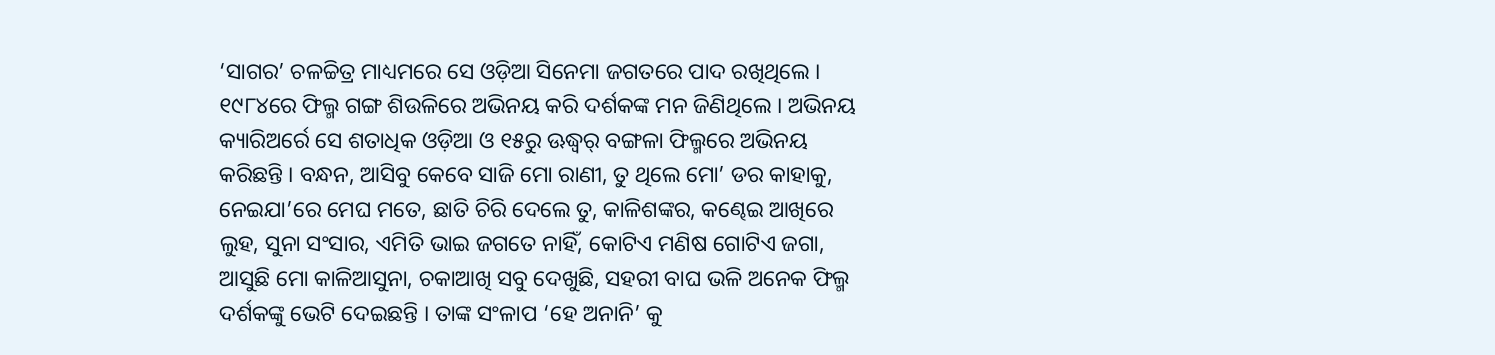‘ସାଗର’ ଚଳଚ୍ଚିତ୍ର ମାଧ୍ୟମରେ ସେ ଓଡ଼ିଆ ସିନେମା ଜଗତରେ ପାଦ ରଖିଥିଲେ । ୧୯୮୪ରେ ଫିଲ୍ମ ଗଙ୍ଗ ଶିଉଳିରେ ଅଭିନୟ କରି ଦର୍ଶକଙ୍କ ମନ ଜିଣିଥିଲେ । ଅଭିନୟ କ୍ୟାରିଅର୍ରେ ସେ ଶତାଧିକ ଓଡ଼ିଆ ଓ ୧୫ରୁ ଊଦ୍ଧ୍ୱର୍ ବଙ୍ଗଳା ଫିଲ୍ମରେ ଅଭିନୟ କରିଛନ୍ତି । ବନ୍ଧନ, ଆସିବୁ କେବେ ସାଜି ମୋ ରାଣୀ, ତୁ ଥିଲେ ମୋ’ ଡର କାହାକୁ, ନେଇଯା’ରେ ମେଘ ମତେ, ଛାତି ଚିରି ଦେଲେ ତୁ, କାଳିଶଙ୍କର, କଣ୍ଢେଇ ଆଖିରେ ଲୁହ, ସୁନା ସଂସାର, ଏମିତି ଭାଇ ଜଗତେ ନାହିଁ, କୋଟିଏ ମଣିଷ ଗୋଟିଏ ଜଗା, ଆସୁଛି ମୋ କାଳିଆସୁନା, ଚକାଆଖି ସବୁ ଦେଖୁଛି, ସହରୀ ବାଘ ଭଳି ଅନେକ ଫିଲ୍ମ ଦର୍ଶକଙ୍କୁ ଭେଟି ଦେଇଛନ୍ତି । ତାଙ୍କ ସଂଳାପ ‘ହେ ଅନାନି’ କୁ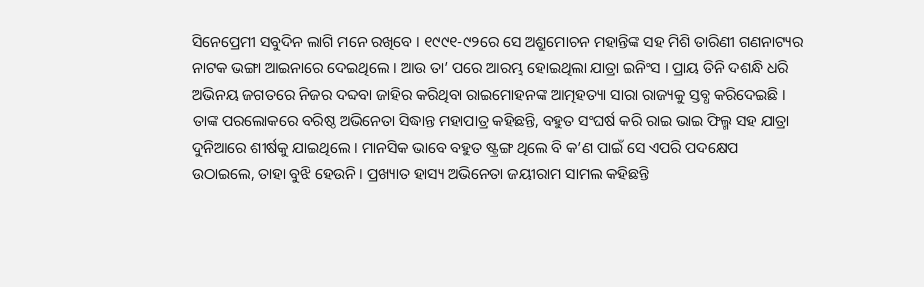ସିନେପ୍ରେମୀ ସବୁଦିନ ଲାଗି ମନେ ରଖିବେ । ୧୯୯୧-୯୨ରେ ସେ ଅଶ୍ରୁମୋଚନ ମହାନ୍ତିଙ୍କ ସହ ମିଶି ତାରିଣୀ ଗଣନାଟ୍ୟର ନାଟକ ଭଙ୍ଗା ଆଇନାରେ ଦେଇଥିଲେ । ଆଉ ତା’ ପରେ ଆରମ୍ଭ ହୋଇଥିଲା ଯାତ୍ରା ଇନିଂସ । ପ୍ରାୟ ତିନି ଦଶନ୍ଧି ଧରି ଅଭିନୟ ଜଗତରେ ନିଜର ଦବ୍ଦବା ଜାହିର କରିଥିବା ରାଇମୋହନଙ୍କ ଆତ୍ମହତ୍ୟା ସାରା ରାଜ୍ୟକୁ ସ୍ତବ୍ଧ କରିଦେଇଛି ।
ତାଙ୍କ ପରଲୋକରେ ବରିଷ୍ଠ ଅଭିନେତା ସିଦ୍ଧାନ୍ତ ମହାପାତ୍ର କହିଛନ୍ତି, ବହୁତ ସଂଘର୍ଷ କରି ରାଇ ଭାଇ ଫିଲ୍ମ ସହ ଯାତ୍ରା ଦୁନିଆରେ ଶୀର୍ଷକୁ ଯାଇଥିଲେ । ମାନସିକ ଭାବେ ବହୁତ ଷ୍ଟ୍ରଙ୍ଗ ଥିଲେ ବି କ’ଣ ପାଇଁ ସେ ଏପରି ପଦକ୍ଷେପ ଉଠାଇଲେ, ତାହା ବୁଝି ହେଉନି । ପ୍ରଖ୍ୟାତ ହାସ୍ୟ ଅଭିନେତା ଜୟୀରାମ ସାମଲ କହିଛନ୍ତି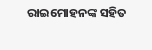ରାଇମୋହନଙ୍କ ସହିତ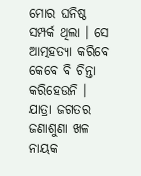ମୋର ଘନିଷ୍ଠ ସମ୍ପର୍କ ଥିଲା । ସେ ଆତ୍ମହତ୍ୟା କରିବେ କେବେ ବି ଚିନ୍ତା କରିହେଉନି । ଯାତ୍ରା ଜଗତର ଜଣାଶୁଣା ଖଳ ନାୟକ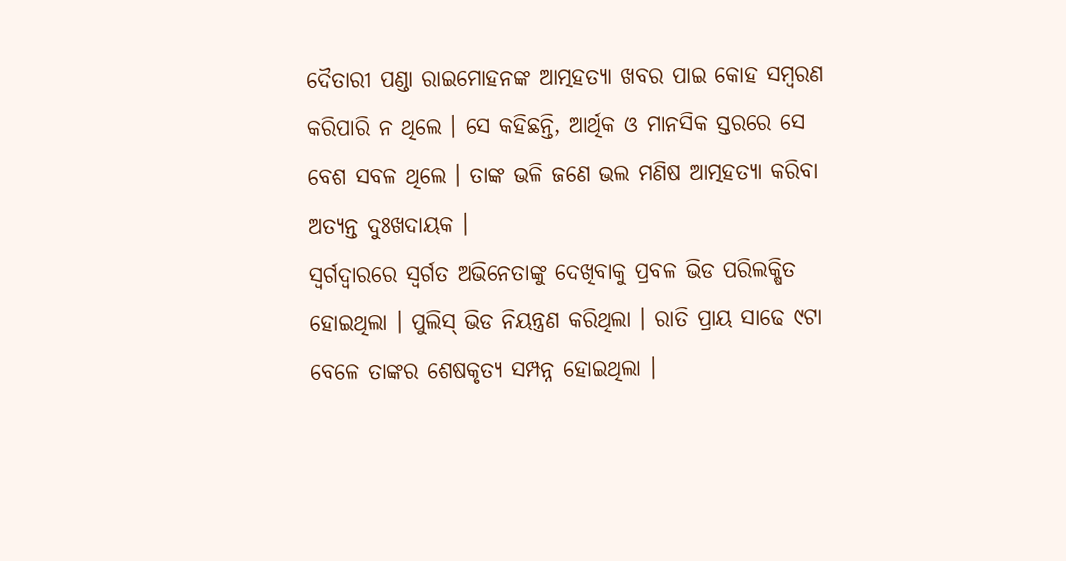ଦୈତାରୀ ପଣ୍ଡା ରାଇମୋହନଙ୍କ ଆତ୍ମହତ୍ୟା ଖବର ପାଇ କୋହ ସମ୍ବରଣ କରିପାରି ନ ଥିଲେ । ସେ କହିଛନ୍ତି, ଆର୍ଥିକ ଓ ମାନସିକ ସ୍ତରରେ ସେ ବେଶ ସବଳ ଥିଲେ । ତାଙ୍କ ଭଳି ଜଣେ ଭଲ ମଣିଷ ଆତ୍ମହତ୍ୟା କରିବା ଅତ୍ୟନ୍ତ ଦୁଃଖଦାୟକ ।
ସ୍ୱର୍ଗଦ୍ୱାରରେ ସ୍ୱର୍ଗତ ଅଭିନେତାଙ୍କୁ ଦେଖିବାକୁ ପ୍ରବଳ ଭିଡ ପରିଲକ୍ଷିତ ହୋଇଥିଲା । ପୁଲିସ୍ ଭିଡ ନିୟନ୍ତ୍ରଣ କରିଥିଲା । ରାତି ପ୍ରାୟ ସାଢେ ୯ଟା ବେଳେ ତାଙ୍କର ଶେଷକୃତ୍ୟ ସମ୍ପନ୍ନ ହୋଇଥିଲା ।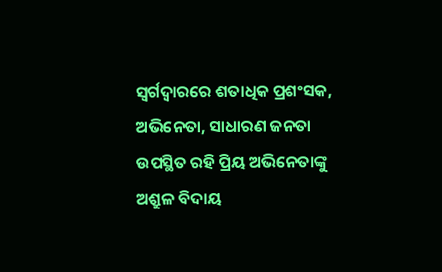ସ୍ୱର୍ଗଦ୍ୱାରରେ ଶତାଧିକ ପ୍ରଶଂସକ, ଅଭିନେତା, ସାଧାରଣ ଜନତା ଉପସ୍ଥିତ ରହି ପ୍ରିୟ ଅଭିନେତାଙ୍କୁ ଅଶ୍ରୁଳ ବିଦାୟ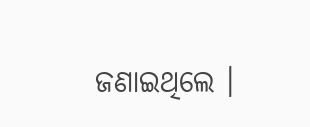ଜଣାଇଥିଲେ ।